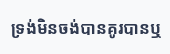ទ្រង់មិនចង់បានគូរបានឬ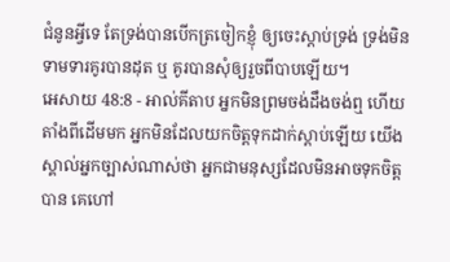ជំនូនអ្វីទេ តែទ្រង់បានបើកត្រចៀកខ្ញុំ ឲ្យចេះស្ដាប់ទ្រង់ ទ្រង់មិនទាមទារគូរបានដុត ឬ គូរបានសុំឲ្យរួចពីបាបឡើយ។
អេសាយ 48:8 - អាល់គីតាប អ្នកមិនព្រមចង់ដឹងចង់ឮ ហើយតាំងពីដើមមក អ្នកមិនដែលយកចិត្តទុកដាក់ស្ដាប់ឡើយ យើងស្គាល់អ្នកច្បាស់ណាស់ថា អ្នកជាមនុស្សដែលមិនអាចទុកចិត្តបាន គេហៅ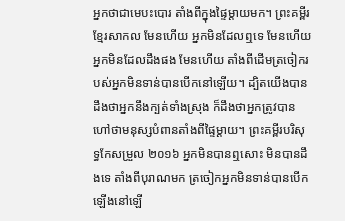អ្នកថាជាមេបះបោរ តាំងពីក្នុងផ្ទៃម្ដាយមក។ ព្រះគម្ពីរខ្មែរសាកល មែនហើយ អ្នកមិនដែលឮទេ មែនហើយ អ្នកមិនដែលដឹងផង មែនហើយ តាំងពីដើមត្រចៀករបស់អ្នកមិនទាន់បានបើកនៅឡើយ។ ដ្បិតយើងបានដឹងថាអ្នកនឹងក្បត់ទាំងស្រុង ក៏ដឹងថាអ្នកត្រូវបានហៅថាមនុស្សបំពានតាំងពីផ្ទៃម្ដាយ។ ព្រះគម្ពីរបរិសុទ្ធកែសម្រួល ២០១៦ អ្នកមិនបានឮសោះ មិនបានដឹងទេ តាំងពីបុរាណមក ត្រចៀកអ្នកមិនទាន់បានបើកឡើងនៅឡើ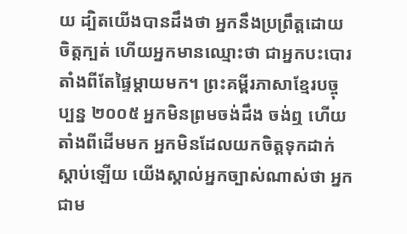យ ដ្បិតយើងបានដឹងថា អ្នកនឹងប្រព្រឹត្តដោយចិត្តក្បត់ ហើយអ្នកមានឈ្មោះថា ជាអ្នកបះបោរតាំងពីតែផ្ទៃម្តាយមក។ ព្រះគម្ពីរភាសាខ្មែរបច្ចុប្បន្ន ២០០៥ អ្នកមិនព្រមចង់ដឹង ចង់ឮ ហើយតាំងពីដើមមក អ្នកមិនដែលយកចិត្តទុកដាក់ស្ដាប់ឡើយ យើងស្គាល់អ្នកច្បាស់ណាស់ថា អ្នកជាម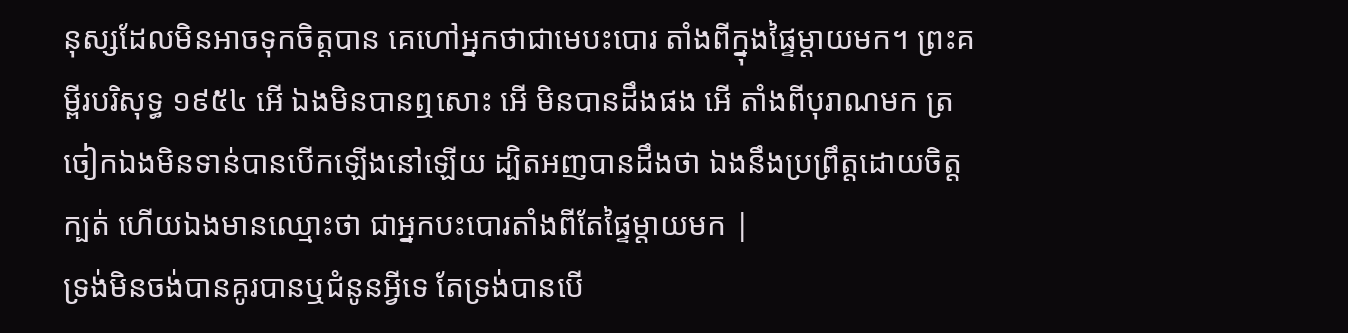នុស្សដែលមិនអាចទុកចិត្តបាន គេហៅអ្នកថាជាមេបះបោរ តាំងពីក្នុងផ្ទៃម្ដាយមក។ ព្រះគម្ពីរបរិសុទ្ធ ១៩៥៤ អើ ឯងមិនបានឮសោះ អើ មិនបានដឹងផង អើ តាំងពីបុរាណមក ត្រចៀកឯងមិនទាន់បានបើកឡើងនៅឡើយ ដ្បិតអញបានដឹងថា ឯងនឹងប្រព្រឹត្តដោយចិត្តក្បត់ ហើយឯងមានឈ្មោះថា ជាអ្នកបះបោរតាំងពីតែផ្ទៃម្តាយមក |
ទ្រង់មិនចង់បានគូរបានឬជំនូនអ្វីទេ តែទ្រង់បានបើ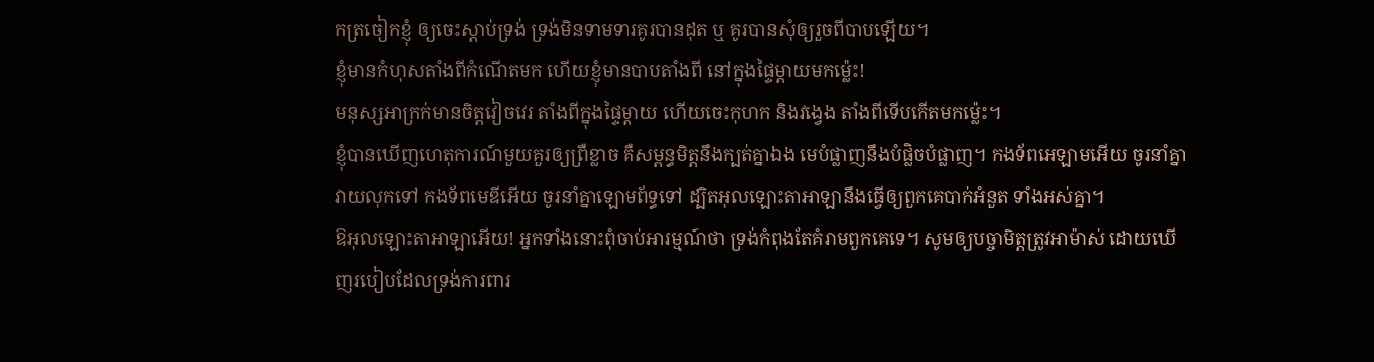កត្រចៀកខ្ញុំ ឲ្យចេះស្ដាប់ទ្រង់ ទ្រង់មិនទាមទារគូរបានដុត ឬ គូរបានសុំឲ្យរួចពីបាបឡើយ។
ខ្ញុំមានកំហុសតាំងពីកំណើតមក ហើយខ្ញុំមានបាបតាំងពី នៅក្នុងផ្ទៃម្ដាយមកម៉្លេះ!
មនុស្សអាក្រក់មានចិត្តវៀចវេរ តាំងពីក្នុងផ្ទៃម្ដាយ ហើយចេះកុហក និងវង្វេង តាំងពីទើបកើតមកម៉្លេះ។
ខ្ញុំបានឃើញហេតុការណ៍មួយគួរឲ្យព្រឺខ្លាច គឺសម្ពន្ធមិត្តនឹងក្បត់គ្នាឯង មេបំផ្លាញនឹងបំផ្លិចបំផ្លាញ។ កងទ័ពអេឡាមអើយ ចូរនាំគ្នាវាយលុកទៅ កងទ័ពមេឌីអើយ ចូរនាំគ្នាឡោមព័ទ្ធទៅ ដ្បិតអុលឡោះតាអាឡានឹងធ្វើឲ្យពួកគេបាក់អំនួត ទាំងអស់គ្នា។
ឱអុលឡោះតាអាឡាអើយ! អ្នកទាំងនោះពុំចាប់អារម្មណ៍ថា ទ្រង់កំពុងតែគំរាមពួកគេទេ។ សូមឲ្យបច្ចាមិត្តត្រូវអាម៉ាស់ ដោយឃើញរបៀបដែលទ្រង់ការពារ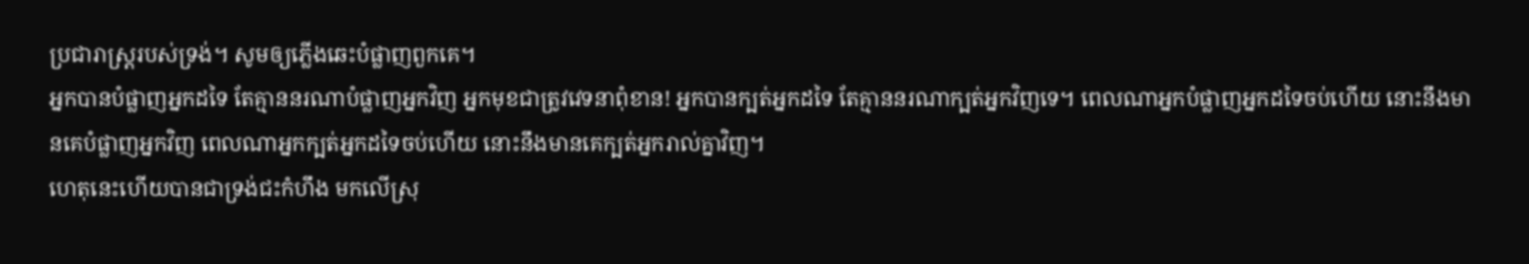ប្រជារាស្ដ្ររបស់ទ្រង់។ សូមឲ្យភ្លើងឆេះបំផ្លាញពួកគេ។
អ្នកបានបំផ្លាញអ្នកដទៃ តែគ្មាននរណាបំផ្លាញអ្នកវិញ អ្នកមុខជាត្រូវវេទនាពុំខាន! អ្នកបានក្បត់អ្នកដទៃ តែគ្មាននរណាក្បត់អ្នកវិញទេ។ ពេលណាអ្នកបំផ្លាញអ្នកដទៃចប់ហើយ នោះនឹងមានគេបំផ្លាញអ្នកវិញ ពេលណាអ្នកក្បត់អ្នកដទៃចប់ហើយ នោះនឹងមានគេក្បត់អ្នករាល់គ្នាវិញ។
ហេតុនេះហើយបានជាទ្រង់ជះកំហឹង មកលើស្រុ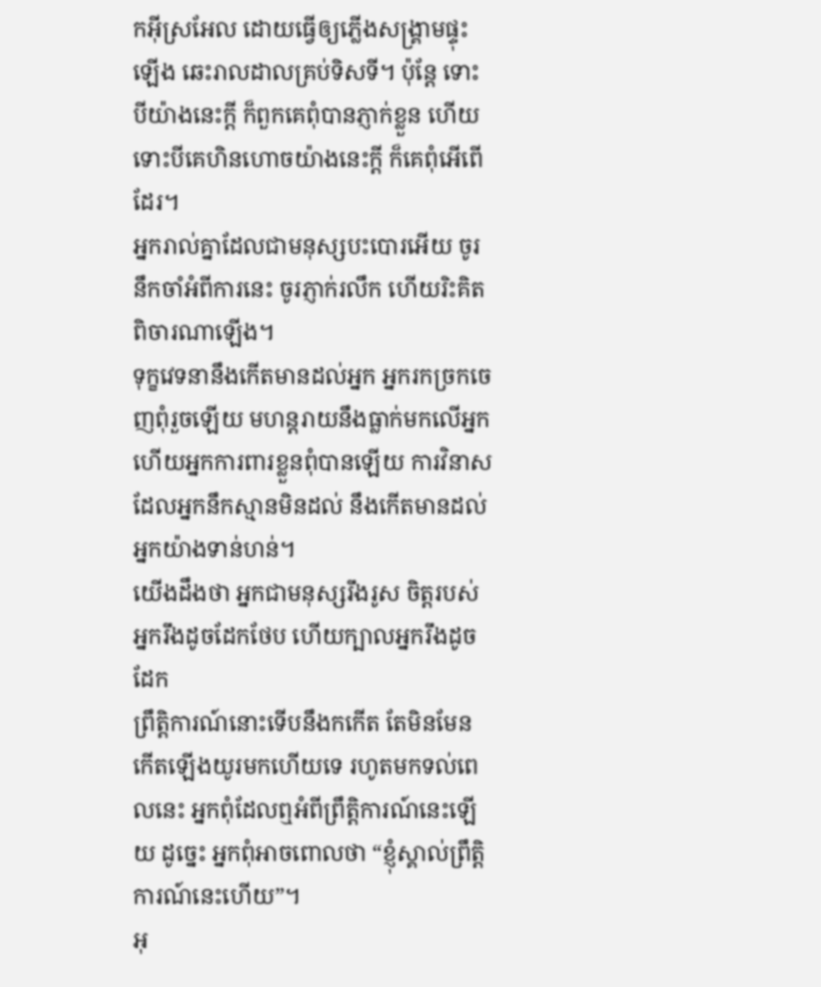កអ៊ីស្រអែល ដោយធ្វើឲ្យភ្លើងសង្គ្រាមផ្ទុះឡើង ឆេះរាលដាលគ្រប់ទិសទី។ ប៉ុន្តែ ទោះបីយ៉ាងនេះក្ដី ក៏ពួកគេពុំបានភ្ញាក់ខ្លួន ហើយទោះបីគេហិនហោចយ៉ាងនេះក្ដី ក៏គេពុំអើពើដែរ។
អ្នករាល់គ្នាដែលជាមនុស្សបះបោរអើយ ចូរនឹកចាំអំពីការនេះ ចូរភ្ញាក់រលឹក ហើយរិះគិតពិចារណាឡើង។
ទុក្ខវេទនានឹងកើតមានដល់អ្នក អ្នករកច្រកចេញពុំរួចឡើយ មហន្តរាយនឹងធ្លាក់មកលើអ្នក ហើយអ្នកការពារខ្លួនពុំបានឡើយ ការវិនាសដែលអ្នកនឹកស្មានមិនដល់ នឹងកើតមានដល់អ្នកយ៉ាងទាន់ហន់។
យើងដឹងថា អ្នកជាមនុស្សរឹងរូស ចិត្តរបស់អ្នករឹងដូចដែកថែប ហើយក្បាលអ្នករឹងដូចដែក
ព្រឹត្តិការណ៍នោះទើបនឹងកកើត តែមិនមែនកើតឡើងយូរមកហើយទេ រហូតមកទល់ពេលនេះ អ្នកពុំដែលឮអំពីព្រឹត្តិការណ៍នេះឡើយ ដូច្នេះ អ្នកពុំអាចពោលថា “ខ្ញុំស្គាល់ព្រឹត្តិការណ៍នេះហើយ”។
អុ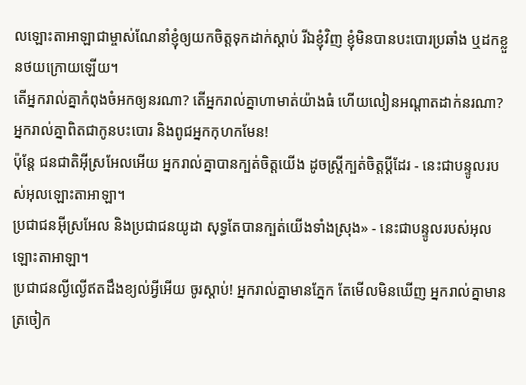លឡោះតាអាឡាជាម្ចាស់ណែនាំខ្ញុំឲ្យយកចិត្តទុកដាក់ស្ដាប់ រីឯខ្ញុំវិញ ខ្ញុំមិនបានបះបោរប្រឆាំង ឬដកខ្លួនថយក្រោយឡើយ។
តើអ្នករាល់គ្នាកំពុងចំអកឲ្យនរណា? តើអ្នករាល់គ្នាហាមាត់យ៉ាងធំ ហើយលៀនអណ្ដាតដាក់នរណា? អ្នករាល់គ្នាពិតជាកូនបះបោរ និងពូជអ្នកកុហកមែន!
ប៉ុន្តែ ជនជាតិអ៊ីស្រអែលអើយ អ្នករាល់គ្នាបានក្បត់ចិត្តយើង ដូចស្ត្រីក្បត់ចិត្តប្ដីដែរ - នេះជាបន្ទូលរបស់អុលឡោះតាអាឡា។
ប្រជាជនអ៊ីស្រអែល និងប្រជាជនយូដា សុទ្ធតែបានក្បត់យើងទាំងស្រុង» - នេះជាបន្ទូលរបស់អុលឡោះតាអាឡា។
ប្រជាជនល្ងីល្ងើឥតដឹងខ្យល់អ្វីអើយ ចូរស្ដាប់! អ្នករាល់គ្នាមានភ្នែក តែមើលមិនឃើញ អ្នករាល់គ្នាមានត្រចៀក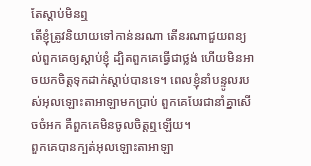តែស្ដាប់មិនឮ
តើខ្ញុំត្រូវនិយាយទៅកាន់នរណា តើនរណាជួយពន្យល់ពួកគេឲ្យស្ដាប់ខ្ញុំ ដ្បិតពួកគេធ្វើជាថ្លង់ ហើយមិនអាចយកចិត្តទុកដាក់ស្ដាប់បានទេ។ ពេលខ្ញុំនាំបន្ទូលរបស់អុលឡោះតាអាឡាមកប្រាប់ ពួកគេបែរជានាំគ្នាសើចចំអក គឺពួកគេមិនចូលចិត្តឮឡើយ។
ពួកគេបានក្បត់អុលឡោះតាអាឡា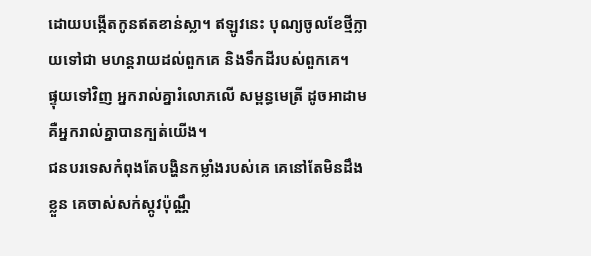ដោយបង្កើតកូនឥតខាន់ស្លា។ ឥឡូវនេះ បុណ្យចូលខែថ្មីក្លាយទៅជា មហន្តរាយដល់ពួកគេ និងទឹកដីរបស់ពួកគេ។
ផ្ទុយទៅវិញ អ្នករាល់គ្នារំលោភលើ សម្ពន្ធមេត្រី ដូចអាដាម គឺអ្នករាល់គ្នាបានក្បត់យើង។
ជនបរទេសកំពុងតែបង្ហិនកម្លាំងរបស់គេ គេនៅតែមិនដឹងខ្លួន គេចាស់សក់ស្កូវប៉ុណ្ណឹ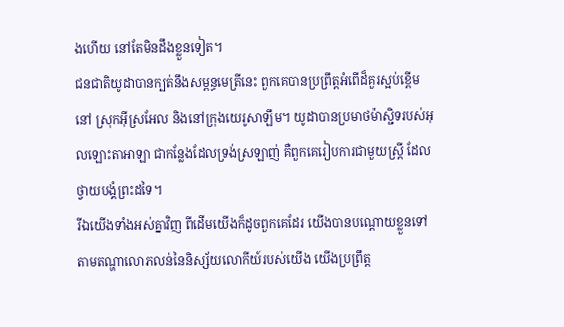ងហើយ នៅតែមិនដឹងខ្លួនទៀត។
ជនជាតិយូដាបានក្បត់នឹងសម្ពន្ធមេត្រីនេះ ពួកគេបានប្រព្រឹត្តអំពើដ៏គួរស្អប់ខ្ពើមនៅ ស្រុកអ៊ីស្រអែល និងនៅក្រុងយេរូសាឡឹម។ យូដាបានប្រមាថម៉ាស្ជិទរបស់អុលឡោះតាអាឡា ជាកន្លែងដែលទ្រង់ស្រឡាញ់ គឺពួកគេរៀបការជាមួយស្ត្រី ដែលថ្វាយបង្គំព្រះដទៃ។
រីឯយើងទាំងអស់គ្នាវិញ ពីដើមយើងក៏ដូចពួកគេដែរ យើងបានបណ្ដោយខ្លួនទៅតាមតណ្ហាលោភលន់នៃនិស្ស័យលោកីយ៍របស់យើង យើងប្រព្រឹត្ដ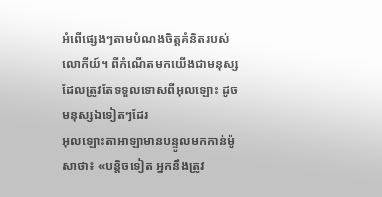អំពើផ្សេងៗតាមបំណងចិត្ដគំនិតរបស់លោកីយ៍។ ពីកំណើតមកយើងជាមនុស្ស ដែលត្រូវតែទទួលទោសពីអុលឡោះ ដូចមនុស្សឯទៀតៗដែរ
អុលឡោះតាអាឡាមានបន្ទូលមកកាន់ម៉ូសាថា៖ «បន្តិចទៀត អ្នកនឹងត្រូវ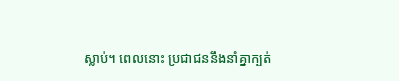ស្លាប់។ ពេលនោះ ប្រជាជននឹងនាំគ្នាក្បត់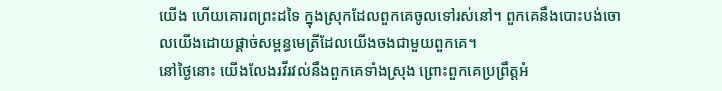យើង ហើយគោរពព្រះដទៃ ក្នុងស្រុកដែលពួកគេចូលទៅរស់នៅ។ ពួកគេនឹងបោះបង់ចោលយើងដោយផ្តាច់សម្ពន្ធមេត្រីដែលយើងចងជាមួយពួកគេ។
នៅថ្ងៃនោះ យើងលែងរវីរវល់នឹងពួកគេទាំងស្រុង ព្រោះពួកគេប្រព្រឹត្តអំ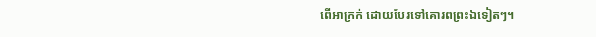ពើអាក្រក់ ដោយបែរទៅគោរពព្រះឯទៀតៗ។